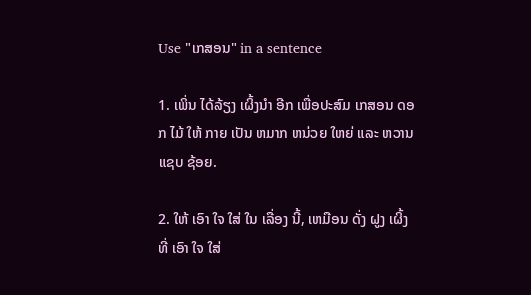Use "ເກສອນ" in a sentence

1. ເພິ່ນ ໄດ້ລ້ຽງ ເຜິ້ງນໍາ ອີກ ເພື່ອປະສົມ ເກສອນ ດອກ ໄມ້ ໃຫ້ ກາຍ ເປັນ ຫມາກ ຫນ່ວຍ ໃຫຍ່ ແລະ ຫວານແຊບ ຊ້ອຍ.

2. ໃຫ້ ເອົາ ໃຈ ໃສ່ ໃນ ເລື່ອງ ນີ້, ເຫມືອນ ດັ່ງ ຝູງ ເຜິ້ງທີ່ ເອົາ ໃຈ ໃສ່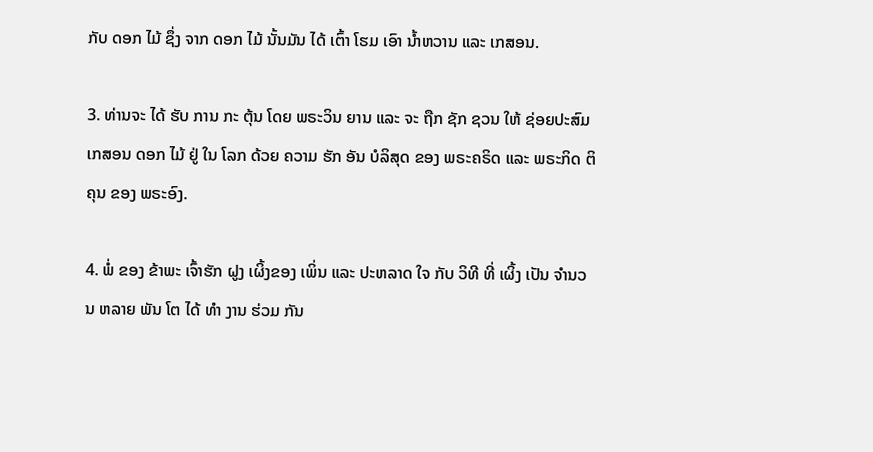ກັບ ດອກ ໄມ້ ຊຶ່ງ ຈາກ ດອກ ໄມ້ ນັ້ນມັນ ໄດ້ ເຕົ້າ ໂຮມ ເອົາ ນ້ຳຫວານ ແລະ ເກສອນ.

3. ທ່ານຈະ ໄດ້ ຮັບ ການ ກະ ຕຸ້ນ ໂດຍ ພຣະວິນ ຍານ ແລະ ຈະ ຖືກ ຊັກ ຊວນ ໃຫ້ ຊ່ອຍປະສົມ ເກສອນ ດອກ ໄມ້ ຢູ່ ໃນ ໂລກ ດ້ວຍ ຄວາມ ຮັກ ອັນ ບໍລິສຸດ ຂອງ ພຣະຄຣິດ ແລະ ພຣະກິດ ຕິ ຄຸນ ຂອງ ພຣະອົງ.

4. ພໍ່ ຂອງ ຂ້າພະ ເຈົ້າຮັກ ຝູງ ເຜິ້ງຂອງ ເພິ່ນ ແລະ ປະຫລາດ ໃຈ ກັບ ວິທີ ທີ່ ເຜິ້ງ ເປັນ ຈໍານວນ ຫລາຍ ພັນ ໂຕ ໄດ້ ທໍາ ງານ ຮ່ວມ ກັນ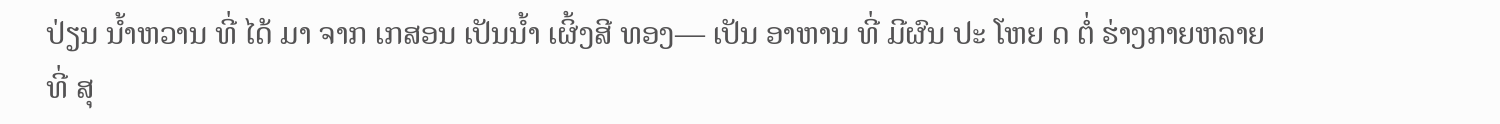ປ່ຽນ ນ້ຳຫວານ ທີ່ ໄດ້ ມາ ຈາກ ເກສອນ ເປັນນ້ຳ ເຜິ້ງສີ ທອງ— ເປັນ ອາຫານ ທີ່ ມີຜົນ ປະ ໂຫຍ ດ ຕໍ່ ຮ່າງກາຍຫລາຍ ທີ່ ສຸ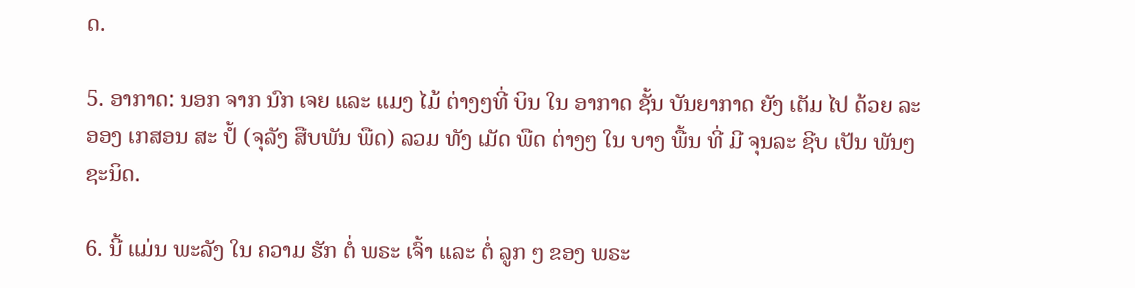ດ.

5. ອາກາດ: ນອກ ຈາກ ນົກ ເຈຍ ແລະ ແມງ ໄມ້ ຕ່າງໆທີ່ ບິນ ໃນ ອາກາດ ຊັ້ນ ບັນຍາກາດ ຍັງ ເຕັມ ໄປ ດ້ວຍ ລະ ອອງ ເກສອນ ສະ ປໍ້ (ຈຸລັງ ສືບພັນ ພືດ) ລວມ ທັງ ເມັດ ພືດ ຕ່າງໆ ໃນ ບາງ ພື້ນ ທີ່ ມີ ຈຸນລະ ຊີບ ເປັນ ພັນໆຊະນິດ.

6. ນີ້ ແມ່ນ ພະລັງ ໃນ ຄວາມ ຮັກ ຕໍ່ ພຣະ ເຈົ້າ ແລະ ຕໍ່ ລູກ ໆ ຂອງ ພຣະ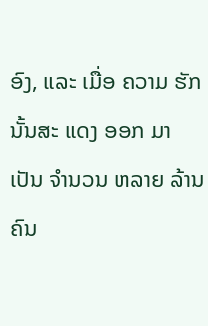ອົງ, ແລະ ເມື່ອ ຄວາມ ຮັກ ນັ້ນສະ ແດງ ອອກ ມາ ເປັນ ຈໍານວນ ຫລາຍ ລ້ານ ຄົນ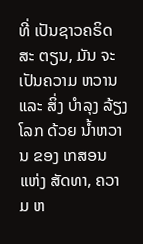ທີ່ ເປັນຊາວຄຣິດສະ ຕຽນ, ມັນ ຈະ ເປັນຄວາມ ຫວານ ແລະ ສິ່ງ ບໍາລຸງ ລ້ຽງ ໂລກ ດ້ວຍ ນ້ຳຫວານ ຂອງ ເກສອນ ແຫ່ງ ສັດທາ, ຄວາມ ຫ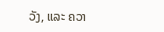ວັງ, ແລະ ຄວາ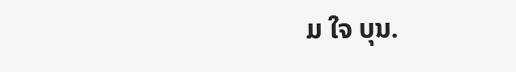ມ ໃຈ ບຸນ.